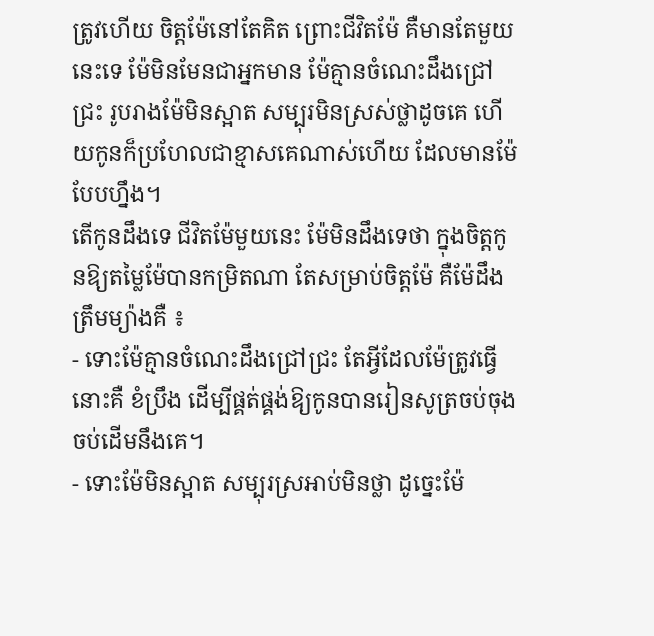ត្រូវហើយ ចិត្តម៉ែនៅតែគិត ព្រោះជីវិតម៉ែ គឺមានតែមួយនេះទេ ម៉ែមិនមែនជាអ្នកមាន ម៉ែគ្មានចំណេះដឹងជ្រៅជ្រះ រូបរាងម៉ែមិនស្អាត សម្បុរមិនស្រស់ថ្លាដូចគេ ហើយកូនក៏ប្រហែលជាខ្មាសគេណាស់ហើយ ដែលមានម៉ែបែបហ្នឹង។
តើកូនដឹងទេ ជីវិតម៉ែមួយនេះ ម៉ែមិនដឹងទេថា ក្នុងចិត្តកូនឱ្យតម្លៃម៉ែបានកម្រិតណា តែសម្រាប់ចិត្តម៉ែ គឺម៉ែដឹងត្រឹមម្យ៉ាងគឺ ៖
- ទោះម៉ែគ្មានចំណេះដឹងជ្រៅជ្រះ តែអ្វីដែលម៉ែត្រូវធ្វើនោះគឺ ខំប្រឹង ដើម្បីផ្គត់ផ្គង់ឱ្យកូនបានរៀនសូត្រចប់ចុងចប់ដើមនឹងគេ។
- ទោះម៉ែមិនស្អាត សម្បុរស្រអាប់មិនថ្លា ដូច្នេះម៉ែ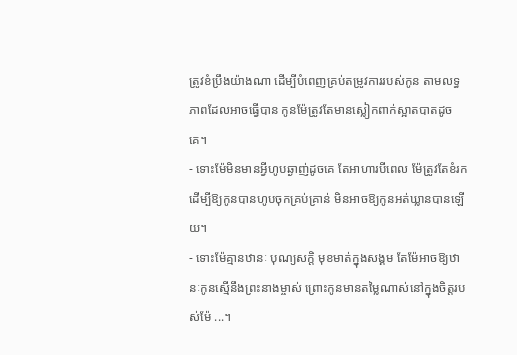ត្រូវខំប្រឹងយ៉ាងណា ដើម្បីបំពេញគ្រប់តម្រូវការរបស់កូន តាមលទ្ធភាពដែលអាចធ្វើបាន កូនម៉ែត្រូវតែមានស្លៀកពាក់ស្អាតបាតដូចគេ។
- ទោះម៉ែមិនមានអ្វីហូបឆ្ងាញ់ដូចគេ តែអាហារបីពេល ម៉ែត្រូវតែខំរកដើម្បីឱ្យកូនបានហូបចុកគ្រប់គ្រាន់ មិនអាចឱ្យកូនអត់ឃ្លានបានឡើយ។
- ទោះម៉ែគ្មានឋានៈ បុណ្យសក្តិ មុខមាត់ក្នុងសង្គម តែម៉ែអាចឱ្យឋានៈកូនស្មើនឹងព្រះនាងម្ចាស់ ព្រោះកូនមានតម្លៃណាស់នៅក្នុងចិត្តរបស់ម៉ែ ...។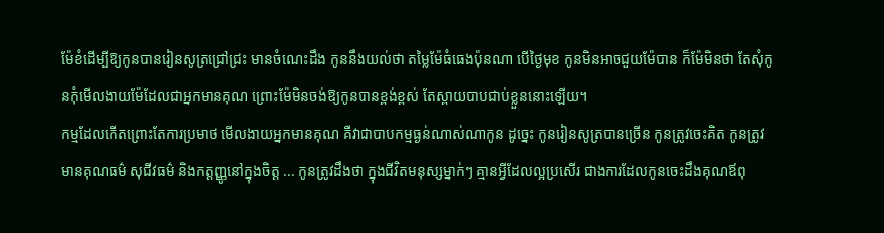ម៉ែខំដើម្បីឱ្យកូនបានរៀនសូត្រជ្រៅជ្រះ មានចំណេះដឹង កូននឹងយល់ថា តម្លៃម៉ែធំធេងប៉ុនណា បើថ្ងៃមុខ កូនមិនអាចជួយម៉ែបាន ក៏ម៉ែមិនថា តែសុំកូនកុំមើលងាយម៉ែដែលជាអ្នកមានគុណ ព្រោះម៉ែមិនចង់ឱ្យកូនបានខ្ពង់ខ្ពស់ តែស្ពាយបាបជាប់ខ្លួននោះឡើយ។
កម្មដែលកើតព្រោះតែការប្រមាថ មើលងាយអ្នកមានគុណ គឺវាជាបាបកម្មធ្ងន់ណាស់ណាកូន ដូច្នេះ កូនរៀនសូត្របានច្រើន កូនត្រូវចេះគិត កូនត្រូវមានគុណធម៌ សុជីវធម៌ និងកត្តញ្ញូនៅក្នុងចិត្ត ... កូនត្រូវដឹងថា ក្នុងជីវិតមនុស្សម្នាក់ៗ គ្មានអ្វីដែលល្អប្រសើរ ជាងការដែលកូនចេះដឹងគុណឪពុ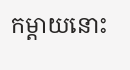កម្ដាយនោះ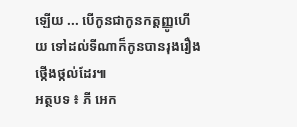ឡើយ ... បើកូនជាកូនកត្តញ្ញូហើយ ទៅដល់ទីណាក៏កូនបានរុងរឿង ថ្កើងថ្កល់ដែរ៕
អត្ថបទ ៖ ភី អេក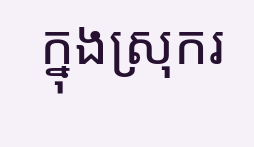ក្នុងស្រុករ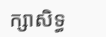ក្សាសិទ្ធ